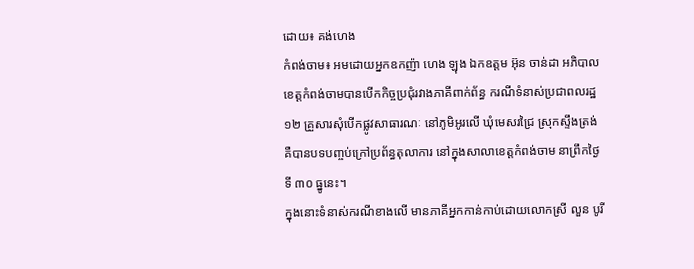ដោយ៖ គង់ហេង
កំពង់ចាម៖ អមដោយអ្នកឧកញ៉ា ហេង ឡុង ឯកឧត្តម អ៊ុន ចាន់ដា អភិបាលខេត្តកំពង់ចាមបានបើកកិច្ចប្រជុំរវាងភាគីពាក់ព័ន្ធ ករណីទំនាស់ប្រជាពលរដ្ឋ ១២ គ្រួសារសុំបើកផ្លូវសាធារណៈ នៅភូមិអូរលើ ឃុំមេសរជ្រៃ ស្រុកស្ទឹងត្រង់ គឺបានបទបញ្ចប់ក្រៅប្រព័ន្ធតុលាការ នៅក្នុងសាលាខេត្តកំពង់ចាម នាព្រឹកថ្ងៃទី ៣០ ធ្នូនេះ។
ក្នុងនោះទំនាស់ករណីខាងលើ មានភាគីអ្នកកាន់កាប់ដោយលោកស្រី លួន បូរី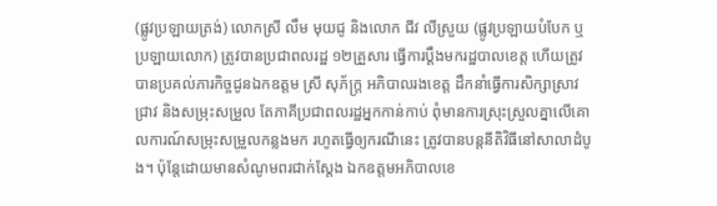(ផ្លូវប្រឡាយត្រង់) លោកស្រី លឹម មុយជូ និងលោក ជីវ លីស្រួយ (ផ្លូវប្រឡាយបំបែក ឬប្រឡាយលោក) ត្រូវបានប្រជាពលរដ្ឋ ១២គ្រួសារ ធ្វើការប្តឹងមករដ្ឋបាលខេត្ត ហើយត្រូវបានប្រគល់ភារកិច្ចជូនឯកឧត្តម ស្រី សុភ័ក្ត្រ អភិបាលរងខេត្ត ដឹកនាំធ្វើការសិក្សាស្រាវជ្រាវ និងសម្រុះសម្រួល តែភាគីប្រជាពលរដ្ឋអ្នកកាន់កាប់ ពុំមានការស្រុះស្រួលគ្នាលើគោលការណ៍សម្រុះសម្រួលកន្លងមក រហូតធ្វើឲ្យករណីនេះ ត្រូវបានបន្តនីតិវិធីនៅសាលាដំបូង។ ប៉ុន្តែដោយមានសំណូមពរជាក់ស្តែង ឯកឧត្តមអភិបាលខេ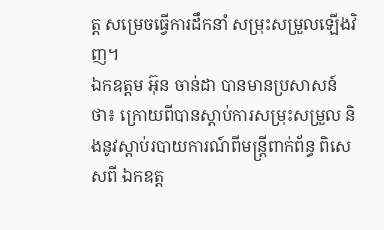ត្ត សម្រេចធ្វើការដឹកនាំ សម្រុះសម្រួលឡើងវិញ។
ឯកឧត្តម អ៊ុន ចាន់ដា បានមានប្រសាសន៍ថា៖ ក្រោយពីបានស្តាប់ការសម្រុះសម្រួល និងនូវស្តាប់របាយការណ៍ពីមន្ត្រីពាក់ព័ន្ធ ពិសេសពី ឯកឧត្ត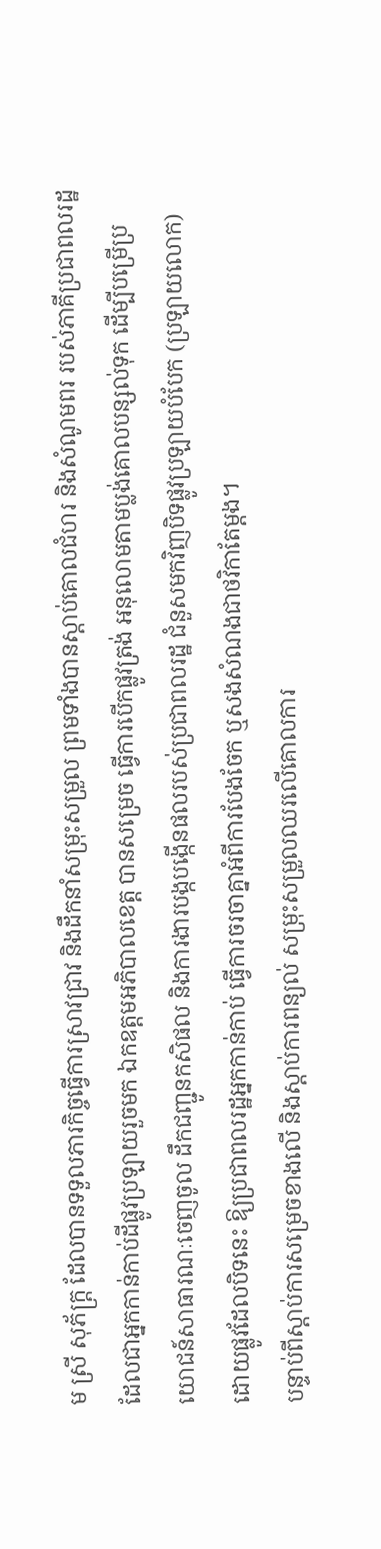ម ស្រី សុភ័ក្ត្រ ដែលបានទទួលភារកិច្ចធ្វើការស្រាវជ្រាវ និងដឹកនាំសម្រុះសម្រួល ព្រមទាំងបានស្តាប់គោលជំហរ និងសំណូមពរ របស់ភាគីប្រជាពលរដ្ឋដែលជាអ្នកកាន់កាប់ដីផ្លូវប្រឡាយរួចមក ឯកឧត្តមអភិបាលខេត្ត បានសម្រេច ធ្វើការបើកផ្លូវត្រង់ អនុលោមតាមប្លង់គោលបន្សល់ទុក ដើម្បីបម្រើប្រយោជន៍សាធារណៈចេញចូល ដឹកជញ្ជូនកសិផល និងការងារបង្កបង្កើនផលរបស់ប្រជាពលរដ្ឋ ជំនួសមកវិញបិទផ្លូវប្រឡាយបំបែក (ប្រឡាយលោក) ដោយផ្លូវដែលបិទនេះ ឱ្យប្រជាពលរដ្ឋអ្នកកាន់កាប់ ធ្វើការចរចាគ្នាអំពីការបែងចែក ឬសងសំណងជាថវិកាតែម្តង។
បន្ទាប់ពីស្តាប់ការសម្រេចខាងលើ និងស្តាប់ការពន្យល់ សម្រុះសម្រួលឈរលើគោលការ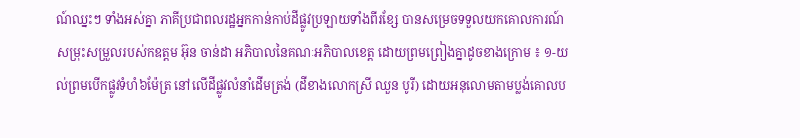ណ៍ឈ្នះៗ ទាំងអស់គ្នា ភាគីប្រជាពលរដ្ឋអ្នកកាន់កាប់ដីផ្លូវប្រឡាយទាំងពីរខ្សែ បានសម្រេចទទួលយកគោលការណ៍ សម្រុះសម្រួលរបស់កឧត្តម អ៊ុន ចាន់ដា អភិបាលនៃគណៈអភិបាលខេត្ត ដោយព្រមព្រៀងគ្នាដូចខាងក្រោម ៖ ១-យល់ព្រមបើកផ្លូវទំហំ៦ម៉ែត្រ នៅលើដីផ្លូវលំនាំដើមត្រង់ (ដីខាងលោកស្រី ឈួន បូរី) ដោយអនុលោមតាមប្លង់គោលប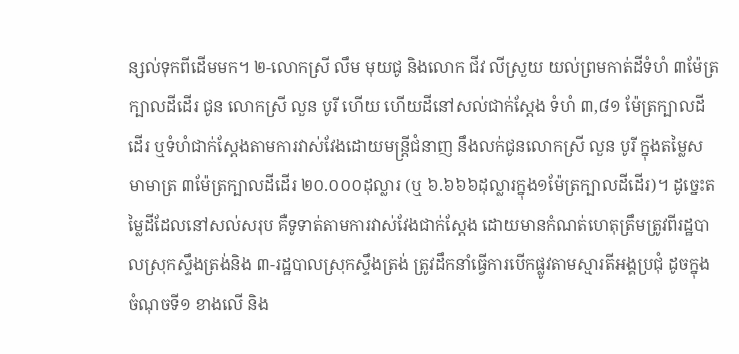ន្សល់ទុកពីដើមមក។ ២-លោកស្រី លឹម មុយជូ និងលោក ជីវ លីស្រួយ យល់ព្រមកាត់ដីទំហំ ៣ម៉ែត្រក្បាលដីដើរ ជូន លោកស្រី លួន បូរី ហើយ ហើយដីនៅសល់ជាក់ស្តែង ទំហំ ៣,៨១ ម៉ែត្រក្បាលដីដើរ ឬទំហំជាក់ស្តែងតាមការវាស់វែងដោយមន្ត្រីជំនាញ នឹងលក់ជូនលោកស្រី លួន បូរី ក្នុងតម្លៃសមាមាត្រ ៣ម៉ែត្រក្បាលដីដើរ ២០.០០០ដុល្លារ (ឬ ៦.៦៦៦ដុល្លារក្នុង១ម៉ែត្រក្បាលដីដើរ)។ ដូច្នេះតម្លៃដីដែលនៅសល់សរុប គឺទូទាត់តាមការវាស់វែងជាក់ស្តែង ដោយមានកំណត់ហេតុត្រឹមត្រូវពីរដ្ឋបាលស្រុកស្ទឹងត្រង់និង ៣-រដ្ឋបាលស្រុកស្ទឹងត្រង់ ត្រូវដឹកនាំធ្វើការបើកផ្លូវតាមស្មារតីអង្គប្រជុំ ដូចក្នុងចំណុចទី១ ខាងលើ និង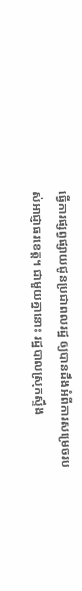ធ្វើការផ្សព្វផ្សាយជូនប្រជាពលរដ្ឋ ឲ្យបានដឹងអំពីការសម្រេចរបស់អាជ្ញាធរខេត្ត។ ជាមួយគ្នានោះ រដ្ឋបាលស្រុកស្ទឹង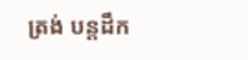ត្រង់ បន្តដឹក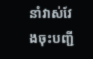នាំវាស់វែងចុះបញ្ជី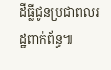ដីធ្លីជូនប្រជាពលរដ្ឋពាក់ព័ន្ធ៕